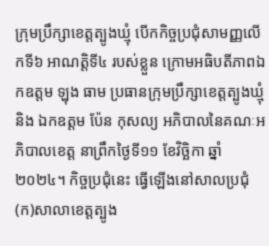ក្រុមប្រឹក្សាខេត្តត្បូងឃ្មុំ បើកកិច្ចប្រជុំសាមញ្ញលើកទី៦ អាណត្តិទី៤ របស់ខ្លួន ក្រោមអធិបតីភាពឯកឧត្ដម ឡុង ធាម ប្រធានក្រុមប្រឹក្សាខេត្តត្បូងឃ្មុំ និង ឯកឧត្តម ប៉ែន កុសល្យ អភិបាលនៃគណៈអភិបាលខេត្ត នាព្រឹកថ្ងៃទី១១ ខែវិច្ឆិកា ឆ្នាំ២០២៤។ កិច្ចប្រជុំនេះ ធ្វើឡើងនៅសាលប្រជុំ(ក)សាលាខេត្តត្បូង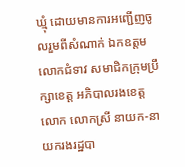ឃ្មុំ ដោយមានការអញ្ជើញចូលរួមពីសំណាក់ ឯកឧត្តម លោកជំទាវ សមាជិកក្រុមប្រឹក្សាខេត្ត អភិបាលរងខេត្ត លោក លោកស្រី នាយក-នាយករងរដ្ឋបា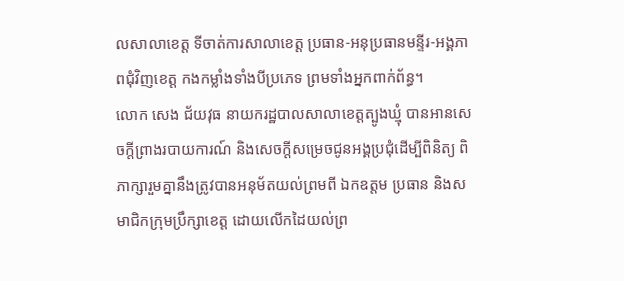លសាលាខេត្ត ទីចាត់ការសាលាខេត្ត ប្រធាន-អនុប្រធានមន្ទីរ-អង្គភាពជុំវិញខេត្ត កងកម្លាំងទាំងបីប្រភេទ ព្រមទាំងអ្នកពាក់ព័ន្ធ។
លោក សេង ជ័យវុធ នាយករដ្ឋបាលសាលាខេត្តត្បូងឃ្មុំ បានអានសេចក្តីព្រាងរបាយការណ៍ និងសេចក្តីសម្រេចជូនអង្គប្រជុំដើម្បីពិនិត្យ ពិភាក្សារួមគ្នានឹងត្រូវបានអនុម័តយល់ព្រមពី ឯកឧត្តម ប្រធាន និងសមាជិកក្រុមប្រឹក្សាខេត្ត ដោយលើកដៃយល់ព្រ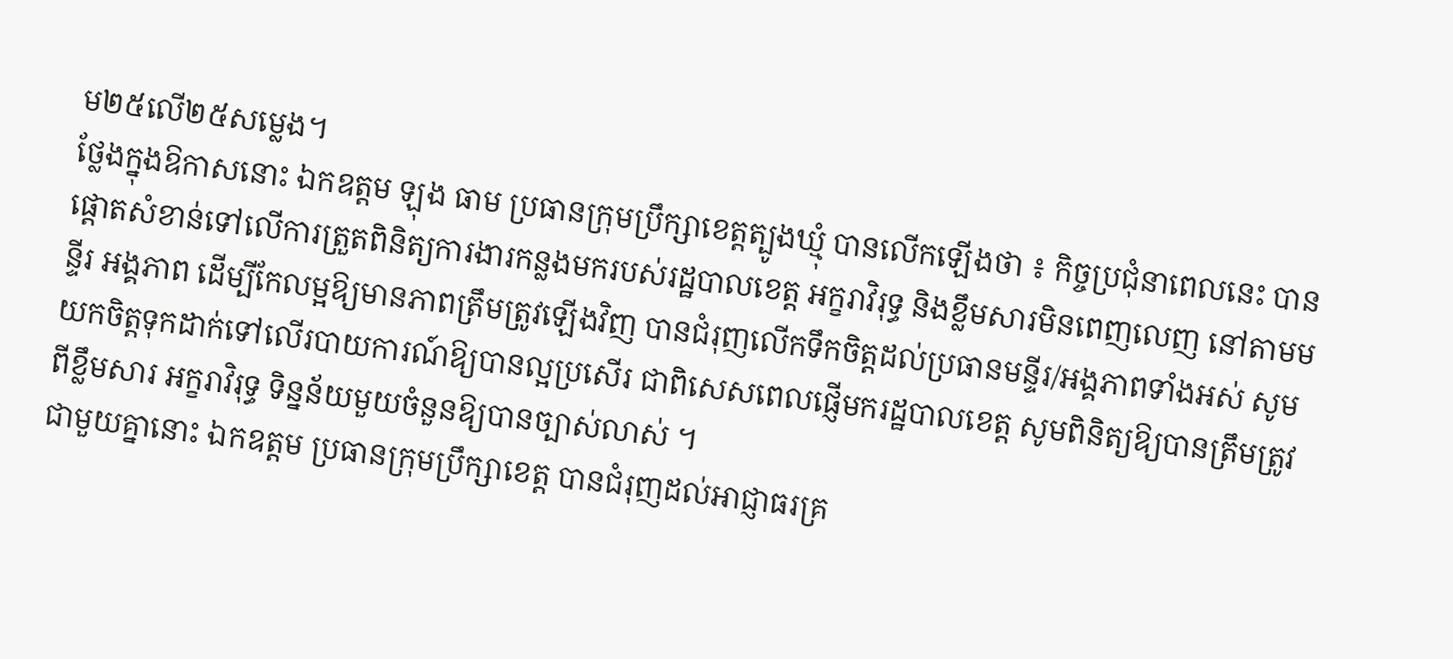ម២៥លើ២៥សម្លេង។
ថ្លែងក្នុងឱកាសនោះ ឯកឧត្តម ឡុង ធាម ប្រធានក្រុមប្រឹក្សាខេត្តត្បូងឃ្មុំ បានលើកឡើងថា ៖ កិច្ចប្រជុំនាពេលនេះ បានផ្តោតសំខាន់ទៅលើការត្រួតពិនិត្យការងារកន្លងមករបស់រដ្ឋបាលខេត្ត អក្ខរាវិរុទ្ធ និងខ្លឹមសារមិនពេញលេញ នៅតាមមន្ទីរ អង្គភាព ដើម្បីកែលម្អឱ្យមានភាពត្រឹមត្រូវឡើងវិញ បានជំរុញលើកទឹកចិត្តដល់ប្រធានមន្ទីរ/អង្គភាពទាំងអស់ សូមយកចិត្តទុកដាក់ទៅលើរបាយការណ៍ឱ្យបានល្អប្រសើរ ជាពិសេសពេលផ្ញើមករដ្ឋបាលខេត្ត សូមពិនិត្យឱ្យបានត្រឹមត្រូវ ពីខ្លឹមសារ អក្ខរាវិរុទ្ធ ទិន្នន័យមួយចំនួនឱ្យបានច្បាស់លាស់ ។
ជាមួយគ្នានោះ ឯកឧត្ដម ប្រធានក្រុមប្រឹក្សាខេត្ត បានជំរុញដល់អាជ្ញាធរគ្រ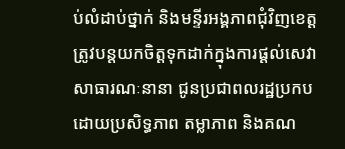ប់លំដាប់ថ្នាក់ និងមន្ទីរអង្គភាពជុំវិញខេត្ត ត្រូវបន្តយកចិត្តទុកដាក់ក្នុងការផ្តល់សេវាសាធារណៈនានា ជូនប្រជាពលរដ្ឋប្រកបដោយប្រសិទ្ធភាព តម្លាភាព និងគណ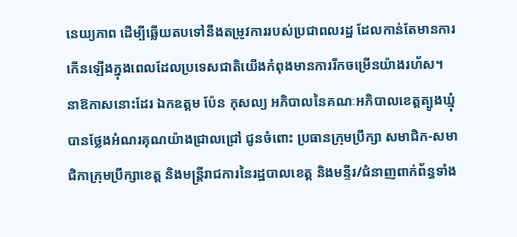នេយ្យភាព ដើម្បីឆ្លើយតបទៅនឹងតម្រូវការរបស់ប្រជាពលរដ្ឋ ដែលកាន់តែមានការកើនឡើងក្នុងពេលដែលប្រទេសជាតិយើងកំពុងមានការរីកចម្រើនយ៉ាងរហ័ស។
នាឱកាសនោះដែរ ឯកឧត្តម ប៉ែន កុសល្យ អភិបាលនៃគណៈអភិបាលខេត្តត្បូងឃ្មុំ បានថ្លែងអំណរគុណយ៉ាងជ្រាលជ្រៅ ជូនចំពោះ ប្រធានក្រុមប្រឹក្សា សមាជិក-សមាជិកាក្រុមប្រឹក្សាខេត្ត និងមន្ត្រីរាជការនៃរដ្ឋបាលខេត្ត និងមន្ទីរ/ជំនាញពាក់ព័ន្ធទាំង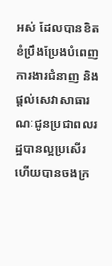អស់ ដែលបានខិតខំប្រឹងប្រែងបំពេញការងារជំនាញ និងផ្តល់សេវាសាធារណៈជូនប្រជាពលរដ្ឋបានល្អប្រសើរ ហើយបានចងក្រ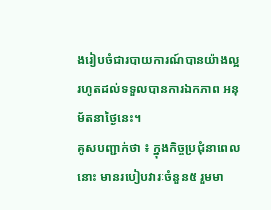ងរៀបចំជារបាយការណ៍បានយ៉ាងល្អ រហូតដល់ទទួលបានការឯកភាព អនុម័តនាថ្ងៃនេះ។
គូសបញ្ជាក់ថា ៖ ក្នុងកិច្ចប្រជុំនាពេលនោះ មានរបៀបវារៈចំនួន៥ រួមមា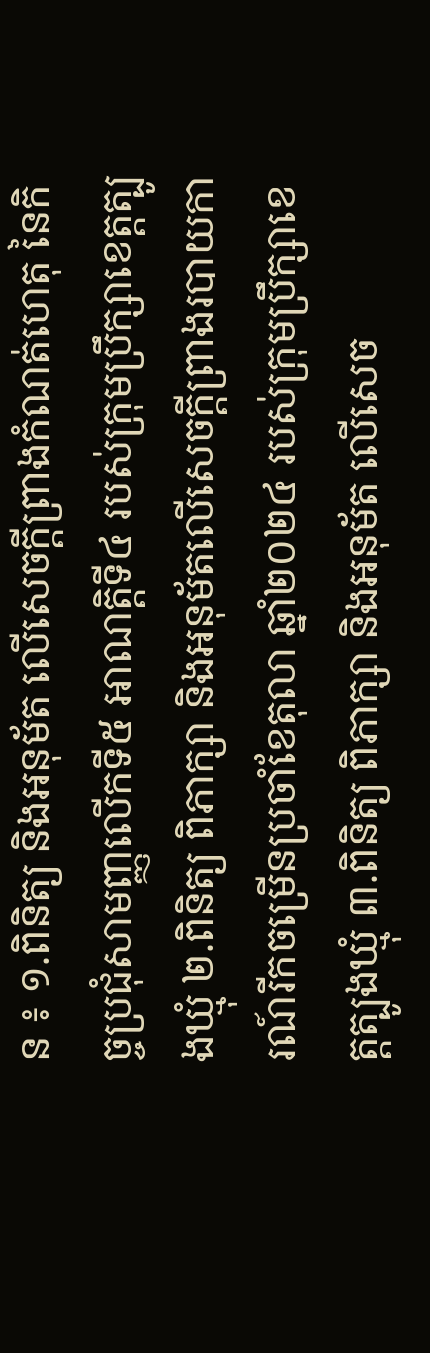ន ៖ ១.ពិនិត្យ និងអនុម័ត លើសេចក្ដីព្រាងកំណត់ហេតុ នៃកិច្ចប្រជុំសាមញ្ញលើកទី៥ អាណត្តិទី៤ របស់ក្រុមប្រឹក្សាខេត្តត្បូងឃ្មុំ ២.ពិនិត្យ ពិភាក្សា និងអនុម័តលើសេចក្ដីព្រាងរបាយការណ៍រីកចម្រើនប្រចាំខែតុលា ឆ្នាំ២០២៤ របស់ក្រុមប្រឹក្សាខេត្តត្បូងឃ្មុំ ៣.ពិនិត្យ ពិភាក្សា និងអនុម័ត លើសេច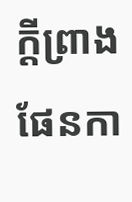ក្តីព្រាងផែនកា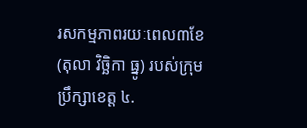រសកម្មភាពរយៈពេល៣ខែ (តុលា វិច្ឆិកា ធ្នូ) របស់ក្រុមប្រឹក្សាខេត្ត ៤.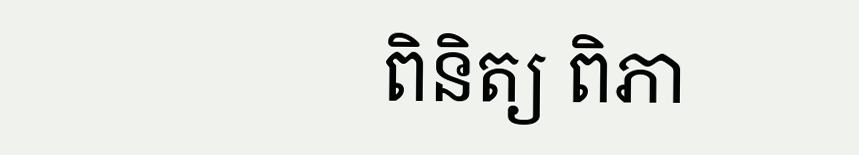ពិនិត្យ ពិភា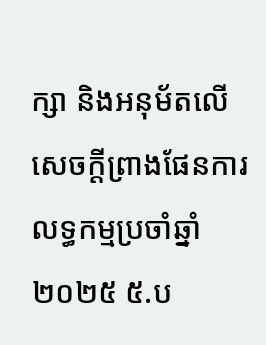ក្សា និងអនុម័តលើសេចក្ដីព្រាងផែនការលទ្ធកម្មប្រចាំឆ្នាំ២០២៥ ៥.ប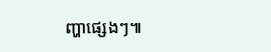ញ្ហាផ្សេងៗ៕